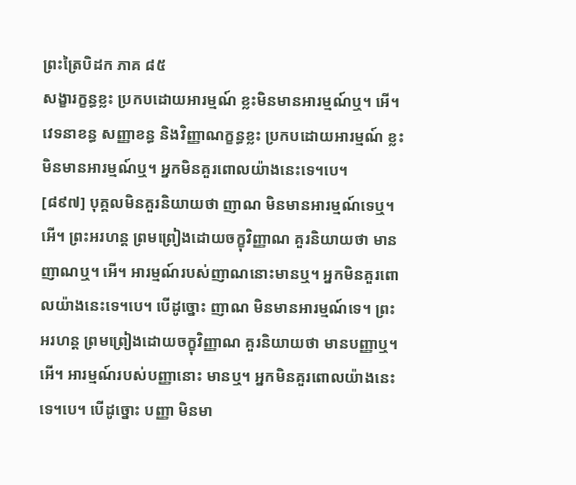ព្រះត្រៃបិដក ភាគ ៨៥
សង្ខារក្ខន្ធខ្លះ ប្រកបដោយអារម្មណ៍ ខ្លះមិនមានអារម្មណ៍ឬ។ អើ។ វេទនាខន្ធ សញ្ញាខន្ធ និងវិញ្ញាណក្ខន្ធខ្លះ ប្រកបដោយអារម្មណ៍ ខ្លះមិនមានអារម្មណ៍ឬ។ អ្នកមិនគួរពោលយ៉ាងនេះទេ។បេ។
[៨៩៧] បុគ្គលមិនគួរនិយាយថា ញាណ មិនមានអារម្មណ៍ទេឬ។ អើ។ ព្រះអរហន្ត ព្រមព្រៀងដោយចក្ខុវិញ្ញាណ គួរនិយាយថា មានញាណឬ។ អើ។ អារម្មណ៍របស់ញាណនោះមានឬ។ អ្នកមិនគួរពោលយ៉ាងនេះទេ។បេ។ បើដូច្នោះ ញាណ មិនមានអារម្មណ៍ទេ។ ព្រះអរហន្ត ព្រមព្រៀងដោយចក្ខុវិញ្ញាណ គួរនិយាយថា មានបញ្ញាឬ។ អើ។ អារម្មណ៍របស់បញ្ញានោះ មានឬ។ អ្នកមិនគួរពោលយ៉ាងនេះទេ។បេ។ បើដូច្នោះ បញ្ញា មិនមា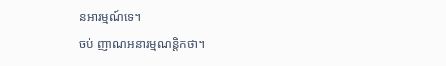នអារម្មណ៍ទេ។
ចប់ ញាណអនារម្មណន្តិកថា។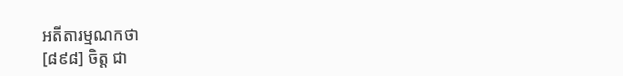អតីតារម្មណកថា
[៨៩៨] ចិត្ត ជា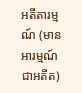អតីតារម្មណ៍ (មានអារម្មណ៍ ជាអតីត)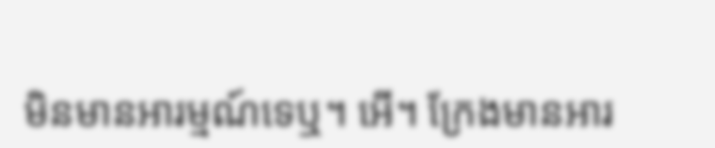មិនមានអារម្មណ៍ទេឬ។ អើ។ ក្រែងមានអារ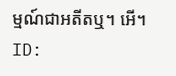ម្មណ៍ជាអតីតឬ។ អើ។
ID: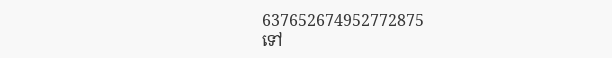637652674952772875
ទៅ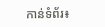កាន់ទំព័រ៖